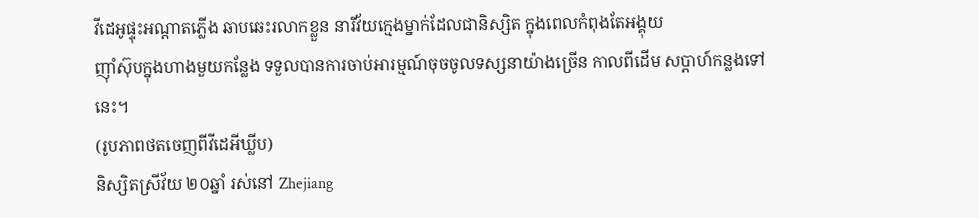វីដេអូផ្ទុះអណ្តាតភ្លើង ឆាបឆេះរលាកខ្លួន នារីវ័យក្មេងម្នាក់ដែលជានិស្សិត ក្នុងពេលកំពុងតែអង្គុយ
ញ៉ាំស៊ុបក្នុងហាងមួយកន្លែង ទទួលបានការចាប់អារម្មណ៍ចុចចូលទស្សនាយ៉ាងច្រើន កាលពីដើម សប្តាហ៍កន្លងទៅនេះ។
(រូបភាពថតចេញពីវីដេអីឃ្លីប)
និស្សិតស្រីវ័យ ២០ឆ្នាំ រស់នៅ Zhejiang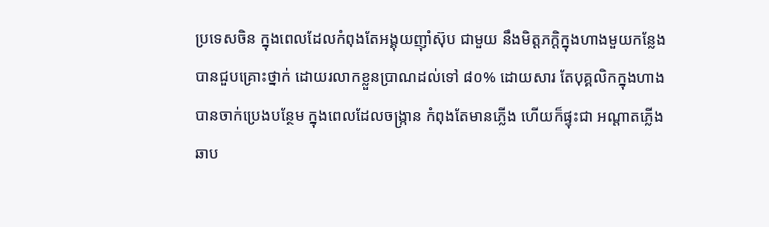ប្រទេសចិន ក្នុងពេលដែលកំពុងតែអង្គុយញ៉ាំស៊ុប ជាមួយ នឹងមិត្តភក្តិក្នុងហាងមួយកន្លែង បានជួបគ្រោះថ្នាក់ ដោយរលាកខ្លួនប្រាណដល់ទៅ ៨០% ដោយសារ តែបុគ្គលិកក្នុងហាង បានចាក់ប្រេងបន្ថែម ក្នុងពេលដែលចង្ក្រាន កំពុងតែមានភ្លើង ហើយក៏ផ្ទុះជា អណ្តាតភ្លើងឆាប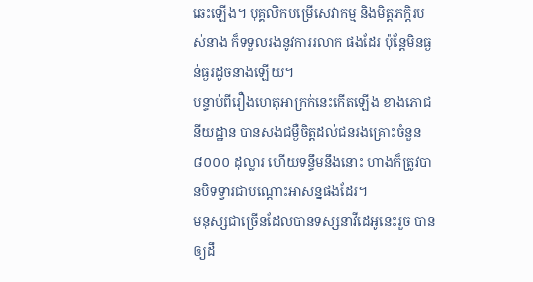ឆេះឡើង។ បុគ្គលិកបម្រើសេវាកម្ម និងមិត្តភក្តិរបស់នាង ក៏ទទួលរងនូវការរលាក ផងដែរ ប៉ុន្តែមិនធ្ងន់ធ្ងរដូចនាងឡើយ។
បន្ទាប់ពីរឿងហេតុអាក្រក់នេះកើតឡើង ខាងភោជនីយដ្ឋាន បានសងជម្ងឺចិត្តដល់ជនរងគ្រោះចំនួន ៨០០០ ដុល្លារ ហើយទន្ទឹមនឹងនោះ ហាងក៏ត្រូវបានបិទទ្វារជាបណ្តោះអាសន្នផងដែរ។
មនុស្សជាច្រើនដែលបានទស្សនាវីដេអូនេះរួច បានឲ្យដឹ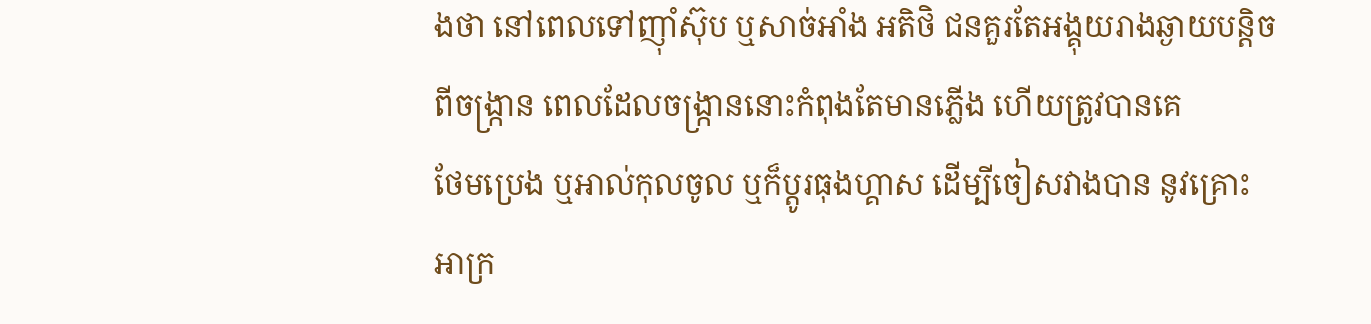ងថា នៅពេលទៅញ៉ាំស៊ុប ឬសាច់អាំង អតិថិ ជនគួរតែអង្គុយរាងឆ្ងាយបន្តិចពីចង្រ្កាន ពេលដែលចង្រ្កាននោះកំពុងតែមានភ្លើង ហើយត្រូវបានគេ
ថែមប្រេង ឬអាល់កុលចូល ឬក៏ប្តូរធុងហ្គាស ដើម្បីចៀសវាងបាន នូវគ្រោះអាក្រ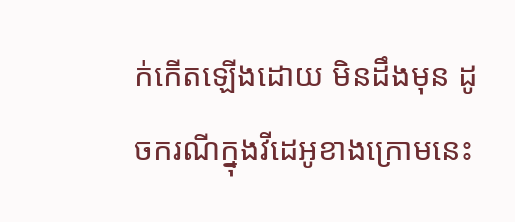ក់កើតឡើងដោយ មិនដឹងមុន ដូចករណីក្នុងវីដេអូខាងក្រោមនេះ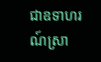ជាឧទាហរណ៍ស្រា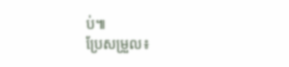ប់៕
ប្រែសម្រួល៖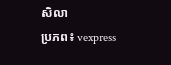សិលា
ប្រភព៖ vexpress